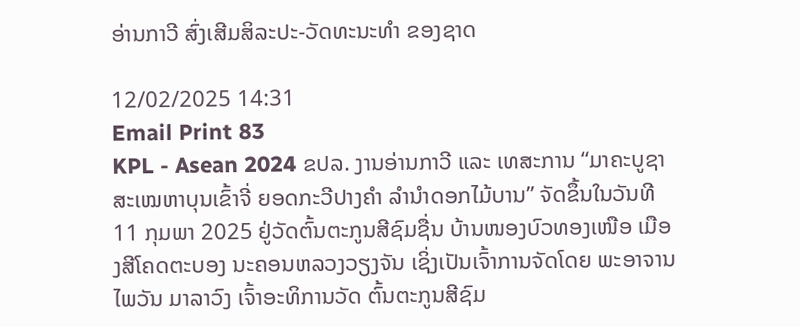ອ່ານກາວີ ສົ່ງເສີມສິລະປະ-ວັດທະນະທຳ ຂອງຊາດ

12/02/2025 14:31
Email Print 83
KPL - Asean 2024 ຂປລ. ງານອ່ານກາວີ ແລະ ເທສະການ “ມາຄະບູຊາ ສະເໝຫາບຸນເຂົ້າຈີ່ ຍອດກະວີປາງຄໍາ ລຳນໍາດອກໄມ້ບານ” ຈັດຂຶ້ນໃນວັນທີ 11 ກຸມພາ 2025 ຢູ່ວັດຕົ້ນຕະກູນສີຊົມຊື່ນ ບ້ານໜອງບົວທອງເໜືອ ເມືອງສີໂຄດຕະບອງ ນະຄອນຫລວງວຽງຈັນ ເຊິ່ງເປັນເຈົ້າການຈັດໂດຍ ພະອາຈານ ໄພວັນ ມາລາວົງ ເຈົ້າອະທິການວັດ ຕົ້ນຕະກູນສີຊົມ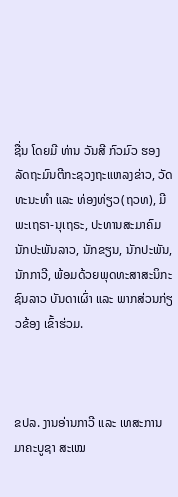ຊື່ນ ໂດຍມີ ທ່ານ ວັນສີ ກົວມົວ ຮອງລັດຖະມົນຕີກະຊວງຖະແຫລງຂ່າວ, ວັດທະນະທຳ ແລະ ທ່ອງທ່ຽວ(ຖວທ), ມີພະເຖຣາ-ນຸເຖຣະ, ປະທານສະມາຄົມນັກປະພັນລາວ, ນັກຂຽນ, ນັກປະພັນ, ນັກກາວີ, ພ້ອມດ້ວຍພຸດທະສາສະນິກະຊົນລາວ ບັນດາເຜົ່າ ແລະ ພາກສ່ວນກ່ຽວຂ້ອງ ເຂົ້າຮ່ວມ.



ຂປລ. ງານອ່ານກາວີ ແລະ ເທສະການ
ມາຄະບູຊາ ສະເໝ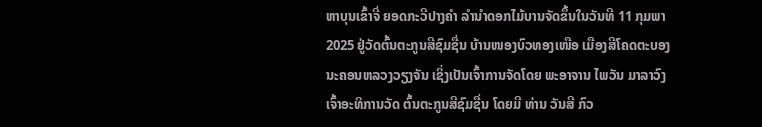ຫາບຸນເຂົ້າຈີ່ ຍອດກະວີປາງຄໍາ ລຳນໍາດອກໄມ້ບານຈັດຂຶ້ນໃນວັນທີ 11 ກຸມພາ 2025 ຢູ່ວັດຕົ້ນຕະກູນສີຊົມຊື່ນ ບ້ານໜອງບົວທອງເໜືອ ເມືອງສີໂຄດຕະບອງ ນະຄອນຫລວງວຽງຈັນ ເຊິ່ງເປັນເຈົ້າການຈັດໂດຍ ພະອາຈານ ໄພວັນ ມາລາວົງ ເຈົ້າອະທິການວັດ ຕົ້ນຕະກູນສີຊົມຊື່ນ ໂດຍມີ ທ່ານ ວັນສີ ກົວ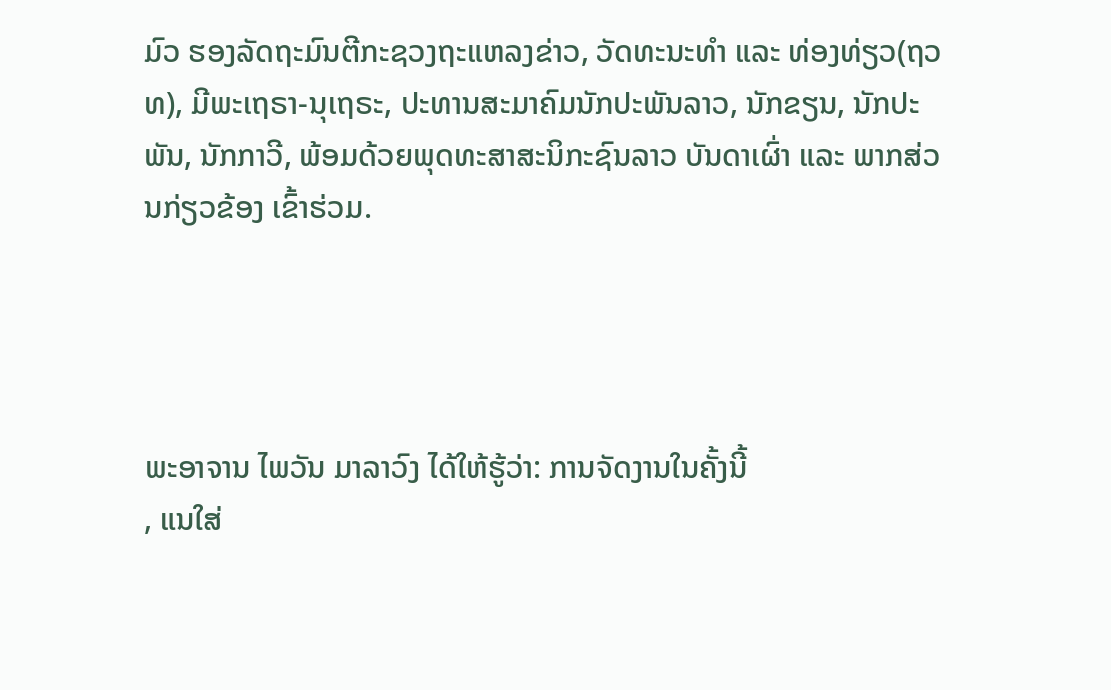ມົວ ຮອງລັດຖະມົນຕີກະຊວງຖະແຫລງຂ່າວ, ວັດທະນະທຳ ແລະ ທ່ອງທ່ຽວ(ຖວທ), ມີພະເຖຣາ-ນຸເຖຣະ, ປະທານສະມາຄົມນັກປະພັນລາວ, ນັກຂຽນ, ນັກປະພັນ, ນັກກາວີ, ພ້ອມດ້ວຍພຸດທະສາສະນິກະຊົນລາວ ບັນດາເຜົ່າ ແລະ ພາກສ່ວນກ່ຽວຂ້ອງ ເຂົ້າຮ່ວມ.




ພະອາຈານ ໄພວັນ ມາລາວົງ ໄດ້ໃຫ້ຮູ້ວ່າ: ການຈັດງານໃນຄັ້ງນີ້
, ແນໃສ່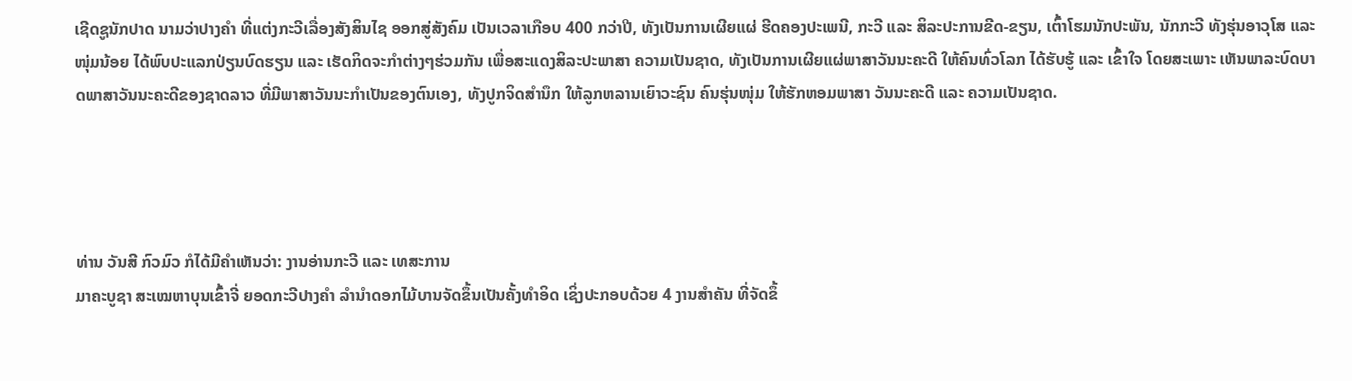ເຊີດຊູນັກປາດ ນາມວ່າປາງຄຳ ທີ່ແຕ່ງກະວີເລື່ອງສັງສິນໄຊ ອອກສູ່ສັງຄົມ ເປັນເວລາເກືອບ 400 ກວ່າປີ, ທັງເປັນການເຜີຍແຜ່ ຮີດຄອງປະເພນີ, ກະວີ ແລະ ສິລະປະການຂີດ-ຂຽນ, ເຕົ້າໂຮມນັກປະພັນ, ນັກກະວີ ທັງຮຸ່ນອາວຸໂສ ແລະ ໜຸ່ມນ້ອຍ ໄດ້ພົບປະແລກປ່ຽນບົດຮຽນ ແລະ ເຮັດກິດຈະກຳຕ່າງໆຮ່ວມກັນ ເພື່ອສະແດງສິລະປະພາສາ ຄວາມເປັນຊາດ, ທັງເປັນການເຜີຍແຜ່ພາສາວັນນະຄະດີ ໃຫ້ຄົນທົ່ວໂລກ ໄດ້ຮັບຮູ້ ແລະ ເຂົ້າໃຈ ໂດຍສະເພາະ ເຫັນພາລະບົດບາດພາສາວັນນະຄະດີຂອງຊາດລາວ ທີ່ມີພາສາວັນນະກຳເປັນຂອງຕົນເອງ, ທັງປູກຈິດສໍານຶກ ໃຫ້ລູກຫລານເຍົາວະຊົນ ຄົນຮຸ່ນໜຸ່ມ ໃຫ້ຮັກຫອມພາສາ ວັນນະຄະດີ ແລະ ຄວາມເປັນຊາດ.




ທ່ານ ວັນສີ ກົວມົວ ກໍໄດ້ມີຄໍາເຫັນວ່າ: ງານອ່ານກະວີ ແລະ ເທສະການ
ມາຄະບູຊາ ສະເໝຫາບຸນເຂົ້າຈີ່ ຍອດກະວີປາງຄໍາ ລຳນໍາດອກໄມ້ບານຈັດຂຶ້ນເປັນຄັ້ງທຳອິດ ເຊິ່ງປະກອບດ້ວຍ 4 ງານສໍາຄັນ ທີ່ຈັດຂຶ້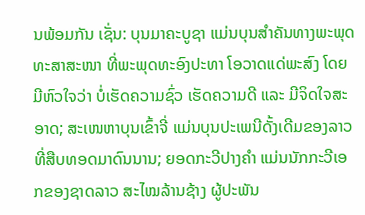ນພ້ອມກັນ ເຊັ່ນ: ບຸນມາຄະບູຊາ ແມ່ນບຸນສໍາຄັນທາງພະພຸດທະສາສະໜາ ທີ່ພະພຸດທະອົງປະທາ ໂອວາດແດ່ພະສົງ ໂດຍມີຫົວໃຈວ່າ ບໍ່ເຮັດຄວາມຊົ່ວ ເຮັດຄວາມດີ ແລະ ມີຈິດໃຈສະອາດ; ສະເໜຫາບຸນເຂົ້າຈີ່ ແມ່ນບຸນປະເພນີດັ້ງເດີມຂອງລາວ ທີ່ສືບທອດມາດົນນານ; ຍອດກະວີປາງຄໍາ ແມ່ນນັກກະວີເອກຂອງຊາດລາວ ສະໄໝລ້ານຊ້າງ ຜູ້ປະພັນ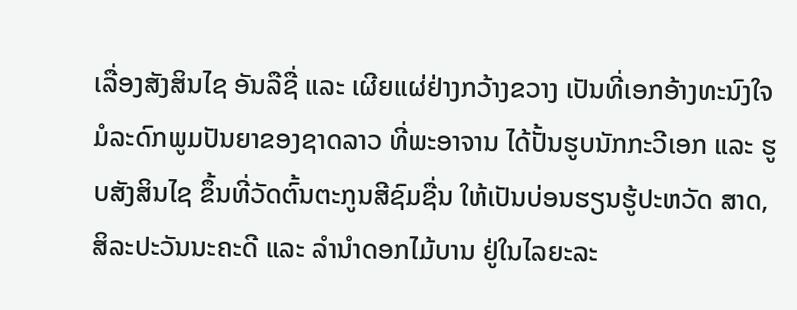ເລື່ອງສັງສິນໄຊ ອັນລືຊື່ ແລະ ເຜີຍແຜ່ຢ່າງກວ້າງຂວາງ ເປັນທີ່ເອກອ້າງທະນົງໃຈ ມໍລະດົກພູມປັນຍາຂອງຊາດລາວ ທີ່ພະອາຈານ ໄດ້ປັ້ນຮູບນັກກະວີເອກ ແລະ ຮູບສັງສິນໄຊ ຂຶ້ນທີ່ວັດຕົ້ນຕະກູນສີຊົມຊື່ນ ໃຫ້ເປັນບ່ອນຮຽນຮູ້ປະຫວັດ ສາດ, ສິລະປະວັນນະຄະດີ ແລະ ລໍານໍາດອກໄມ້ບານ ຢູ່ໃນໄລຍະລະ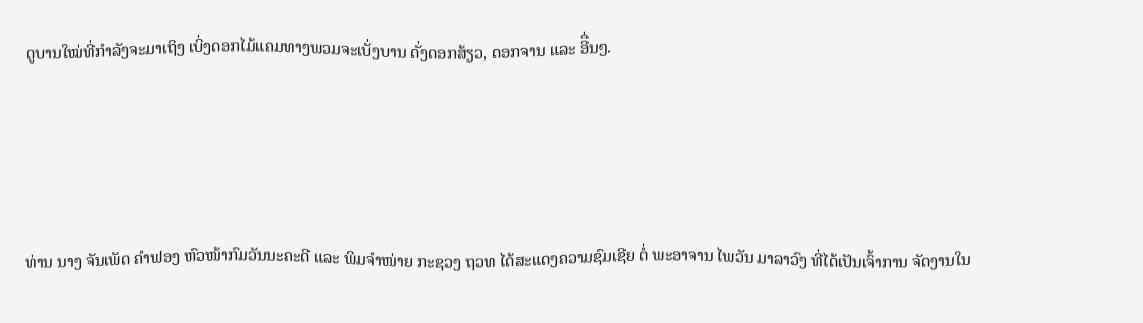ດູບານໃໝ່ທີ່ກຳລັງຈະມາເຖິງ ເບິ່ງດອກໄມ້ແຄມທາງພວມຈະເບັ່ງບານ ດັ່ງດອກສ້ຽວ, ດອກຈານ ແລະ ອີື່ນໆ.




ທ່ານ ນາງ ຈັນເພັດ ຄຳຟອງ ຫົວໜ້າກົມວັນນະຄະດີ ແລະ ພິມຈຳໜ່າຍ ກະຊວງ ຖວທ ໄດ້ສະແດງຄວາມຊົມເຊີຍ ຕໍ່ ພະອາຈານ ໄພວັນ ມາລາວົງ ທີ່ໄດ້ເປັນເຈົ້າການ ຈັດງານໃນ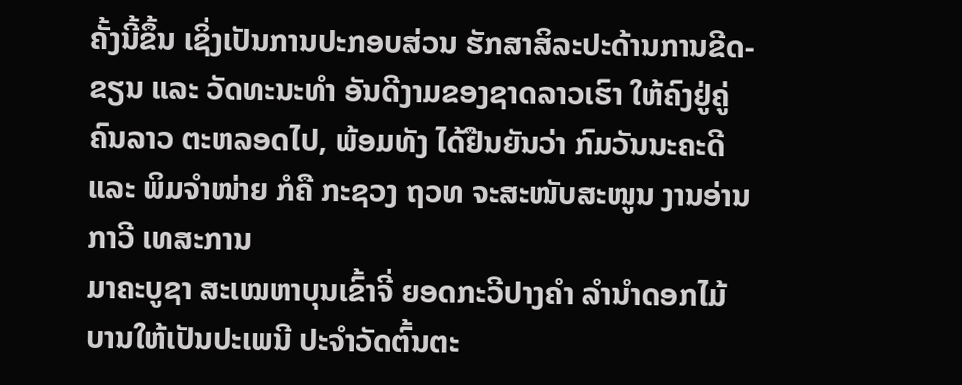ຄັ້ງນີ້ຂຶ້ນ ເຊິ່ງເປັນການປະກອບສ່ວນ ຮັກສາສິລະປະດ້ານການຂີດ-ຂຽນ ແລະ ວັດທະນະທຳ ອັນດີງາມຂອງຊາດລາວເຮົາ ໃຫ້ຄົງຢູ່ຄູ່ຄົນລາວ ຕະຫລອດໄປ, ພ້ອມທັງ ໄດ້ຢືນຍັນວ່າ ກົມວັນນະຄະດີ ແລະ ພິມຈຳໜ່າຍ ກໍຄື ກະຊວງ ຖວທ ຈະສະໜັບສະໜູນ ງານອ່ານກາວີ ເທສະການ
ມາຄະບູຊາ ສະເໝຫາບຸນເຂົ້າຈີ່ ຍອດກະວີປາງຄໍາ ລຳນໍາດອກໄມ້ບານໃຫ້ເປັນປະເພນີ ປະຈໍາວັດຕົ້ນຕະ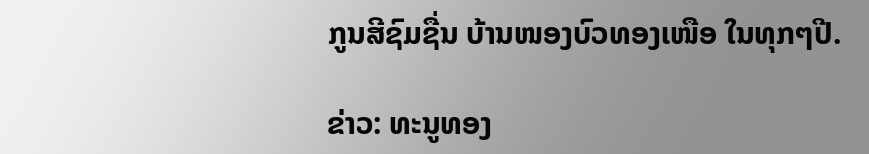ກູນສີຊົມຊື່ນ ບ້ານໜອງບົວທອງເໜືອ ໃນທຸກໆປີ.

ຂ່າວ: ທະນູທອງ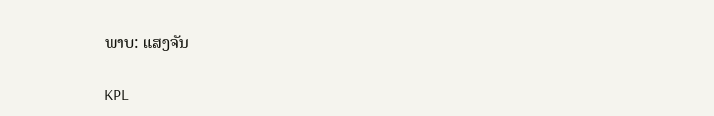ພາບ: ແສງຈັນ

KPL